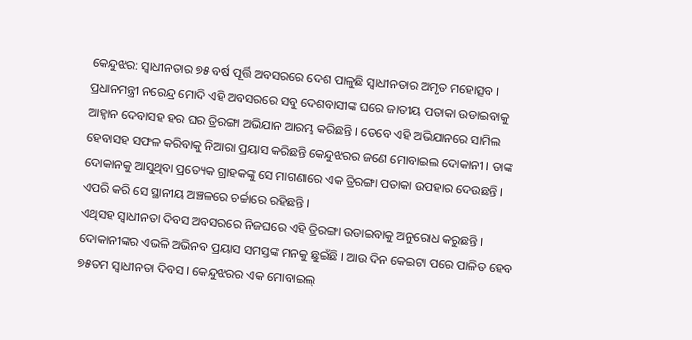କେନ୍ଦୁଝର: ସ୍ଵାଧୀନତାର ୭୫ ବର୍ଷ ପୂର୍ତ୍ତି ଅବସରରେ ଦେଶ ପାଳୁଛି ସ୍ବାଧୀନତାର ଅମୃତ ମହୋତ୍ସବ । ପ୍ରଧାନମନ୍ତ୍ରୀ ନରେନ୍ଦ୍ର ମୋଦି ଏହି ଅବସରରେ ସବୁ ଦେଶବାସୀଙ୍କ ଘରେ ଜାତୀୟ ପତାକା ଉଡାଇବାକୁ ଆହ୍ବାନ ଦେବାସହ ହର ଘର ତ୍ରିରଙ୍ଗା ଅଭିଯାନ ଆରମ୍ଭ କରିଛନ୍ତି । ତେବେ ଏହି ଅଭିଯାନରେ ସାମିଲ ହେବାସହ ସଫଳ କରିବାକୁ ନିଆରା ପ୍ରୟାସ କରିଛନ୍ତି କେନ୍ଦୁଝରର ଜଣେ ମୋବାଇଲ ଦୋକାନୀ । ତାଙ୍କ ଦୋକାନକୁ ଆସୁଥିବା ପ୍ରତ୍ୟେକ ଗ୍ରାହକଙ୍କୁ ସେ ମାଗଣାରେ ଏକ ତ୍ରିରଙ୍ଗା ପତାକା ଉପହାର ଦେଉଛନ୍ତି । ଏପରି କରି ସେ ସ୍ଥାନୀୟ ଅଞ୍ଚଳରେ ଚର୍ଚ୍ଚାରେ ରହିଛନ୍ତି ।
ଏଥିସହ ସ୍ବାଧୀନତା ଦିବସ ଅବସରରେ ନିଜଘରେ ଏହି ତ୍ରିରଙ୍ଗା ଉଡାଇବାକୁ ଅନୁରୋଧ କରୁଛନ୍ତି । ଦୋକାନୀଙ୍କର ଏଭଳି ଅଭିନବ ପ୍ରୟାସ ସମସ୍ତଙ୍କ ମନକୁ ଛୁଇଁଛି । ଆଉ ଦିନ କେଇଟା ପରେ ପାଳିତ ହେବ ୭୫ତମ ସ୍ଵାଧୀନତା ଦିବସ । କେନ୍ଦୁଝରର ଏକ ମୋବାଇଲ୍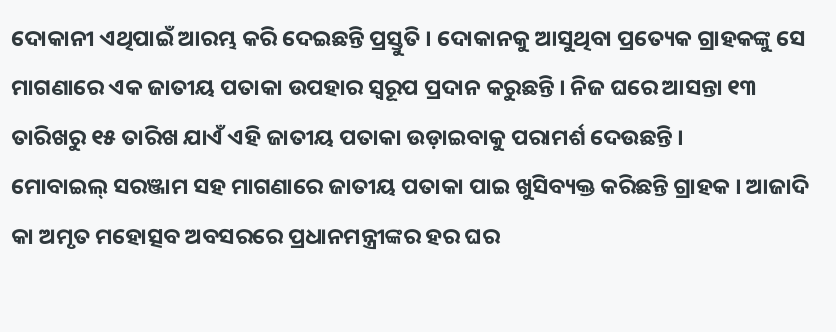ଦୋକାନୀ ଏଥିପାଇଁ ଆରମ୍ଭ କରି ଦେଇଛନ୍ତି ପ୍ରସ୍ତୁତି । ଦୋକାନକୁ ଆସୁଥିବା ପ୍ରତ୍ୟେକ ଗ୍ରାହକଙ୍କୁ ସେ ମାଗଣାରେ ଏକ ଜାତୀୟ ପତାକା ଉପହାର ସ୍ୱରୂପ ପ୍ରଦାନ କରୁଛନ୍ତି । ନିଜ ଘରେ ଆସନ୍ତା ୧୩ ତାରିଖରୁ ୧୫ ତାରିଖ ଯାଏଁ ଏହି ଜାତୀୟ ପତାକା ଉଡ଼ାଇବାକୁ ପରାମର୍ଶ ଦେଉଛନ୍ତି ।
ମୋବାଇଲ୍ ସରଞ୍ଜାମ ସହ ମାଗଣାରେ ଜାତୀୟ ପତାକା ପାଇ ଖୁସିବ୍ୟକ୍ତ କରିଛନ୍ତି ଗ୍ରାହକ । ଆଜାଦି କା ଅମୃତ ମହୋତ୍ସବ ଅବସରରେ ପ୍ରଧାନମନ୍ତ୍ରୀଙ୍କର ହର ଘର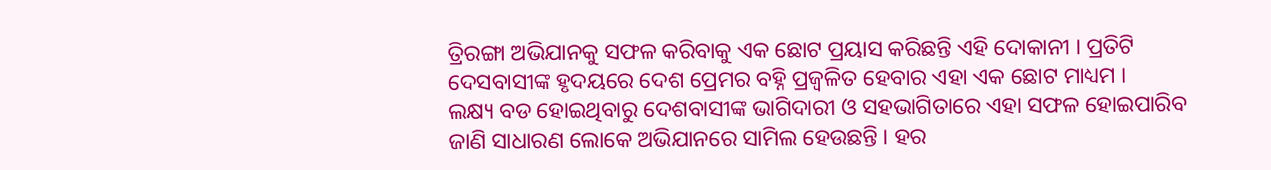ତ୍ରିରଙ୍ଗା ଅଭିଯାନକୁ ସଫଳ କରିବାକୁ ଏକ ଛୋଟ ପ୍ରୟାସ କରିଛନ୍ତି ଏହି ଦୋକାନୀ । ପ୍ରତିଟି ଦେସବାସୀଙ୍କ ହୃଦୟରେ ଦେଶ ପ୍ରେମର ବହ୍ନି ପ୍ରଜ୍ବଳିତ ହେବାର ଏହା ଏକ ଛୋଟ ମାଧ୍ୟମ ।
ଲକ୍ଷ୍ୟ ବଡ ହୋଇଥିବାରୁ ଦେଶବାସୀଙ୍କ ଭାଗିଦାରୀ ଓ ସହଭାଗିତାରେ ଏହା ସଫଳ ହୋଇପାରିବ ଜାଣି ସାଧାରଣ ଲୋକେ ଅଭିଯାନରେ ସାମିଲ ହେଉଛନ୍ତି । ହର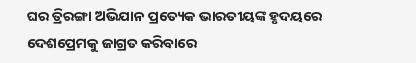ଘର ତ୍ରିରଙ୍ଗା ଅଭିଯାନ ପ୍ରତ୍ୟେକ ଭାରତୀୟଙ୍କ ହୃଦୟରେ ଦେଶପ୍ରେମକୁ ଜାଗ୍ରତ କରିବାରେ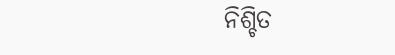ନିଶ୍ଚିତ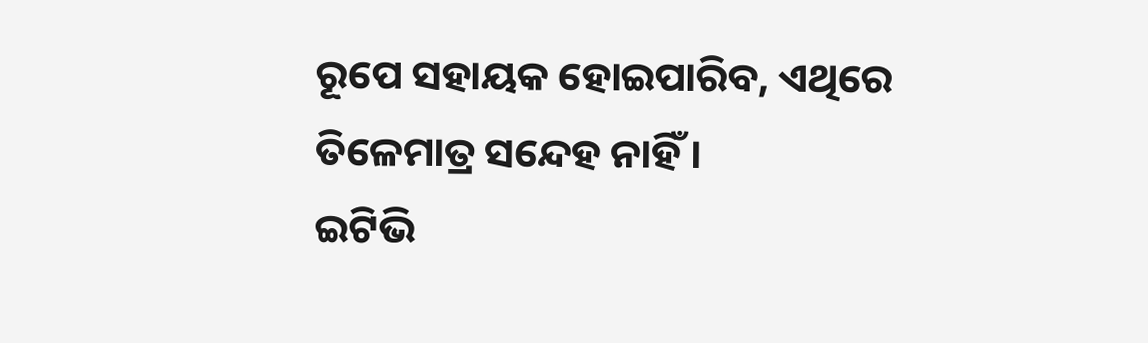ରୂପେ ସହାୟକ ହୋଇପାରିବ, ଏଥିରେ ତିଳେମାତ୍ର ସନ୍ଦେହ ନାହିଁ ।
ଇଟିଭି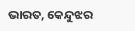ଭାରତ, କେନ୍ଦୁଝର